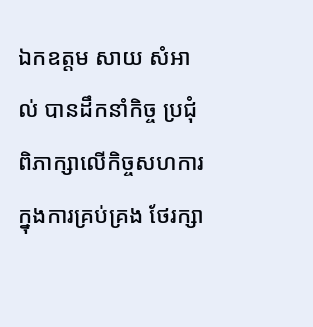ឯកឧត្តម សាយ សំអាល់ បានដឹកនាំកិច្ច ប្រជុំពិភាក្សាលើកិច្ចសហការក្នុងការគ្រប់គ្រង ថែរក្សា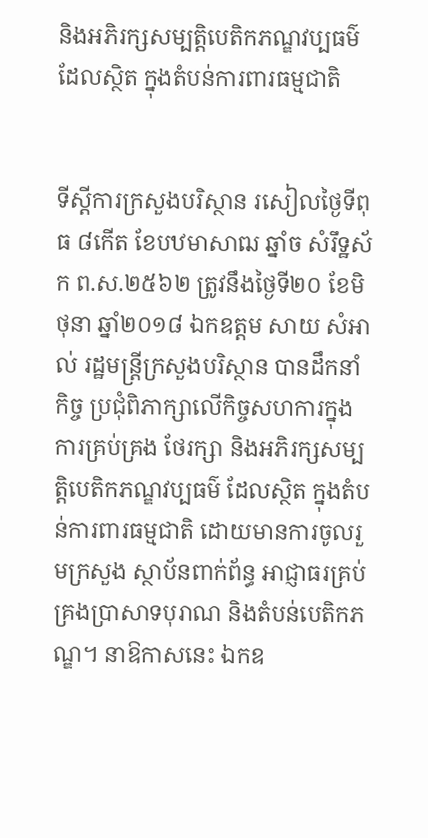និងអភិរក្សសម្បត្តិបេតិកភណ្ឌវប្បធម៌ ដែលស្ថិត ក្នុងតំបន់ការពារធម្មជាតិ


ទីស្តីការក្រសួងបរិស្ថាន រសៀលថ្ងៃទីពុធ ៨កើត ខែបឋមាសាឍ ឆ្នាំច សំរឹទ្ឋស័ក ព.ស.២៥៦២ ត្រូវនឹងថ្ងៃទី២០ ខែមិថុនា ឆ្នាំ២០១៨ ឯកឧត្តម សាយ សំអាល់ រដ្ឋមន្រ្តីក្រសួងបរិស្ថាន បានដឹកនាំកិច្ច ប្រជុំពិភាក្សាលើកិច្ចសហការក្នុងការគ្រប់គ្រង ថែរក្សា និងអភិរក្សសម្បត្តិបេតិកភណ្ឌវប្បធម៌ ដែលស្ថិត ក្នុងតំបន់ការពារធម្មជាតិ ដោយមានការចូលរួមក្រសួង ស្ថាប័នពាក់ព័ន្ធ អាជ្ញាធរគ្រប់គ្រងប្រាសាទបុរាណ និងតំបន់បេតិកភណ្ឌ។ នាឱកាសនេះ ឯកឧ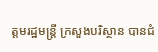ត្តមរដ្ឋមន្រ្តី ក្រសួងបរិស្ថាន បានជំ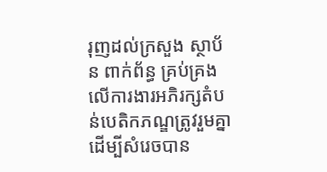រុញដល់ក្រសួង ស្ថាប័ន ពាក់ព័ន្ធ គ្រប់គ្រងលើការងារអភិរក្សតំបន់បេតិកភណ្ឌត្រូវរួមគ្នា ដើម្បីសំរេចបាន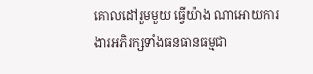គោលដៅរួមមួយ ធ្វើយ៉ាង ណាអោយការងារអភិរក្សទាំងធនធានធម្មជា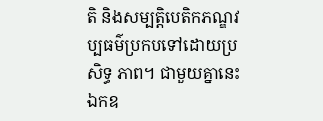តិ និងសម្បត្តិបេតិកភណ្ឌវប្បធម៌ប្រកបទៅដោយប្រសិទ្ធ ភាព។ ជាមួយគ្នានេះ ឯកឧ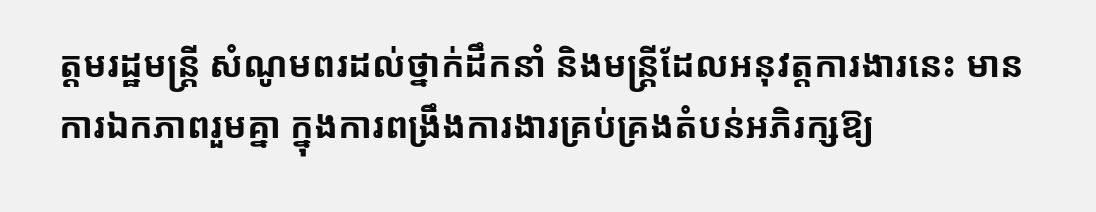ត្តមរដ្ឋមន្រ្តី សំណូមពរដល់ថ្នាក់ដឹកនាំ និងមន្រ្តីដែលអនុវត្តការងារនេះ មាន ការឯកភាពរួមគ្នា ក្នុងការពង្រឹងការងារគ្រប់គ្រងតំបន់អភិរក្សឱ្យ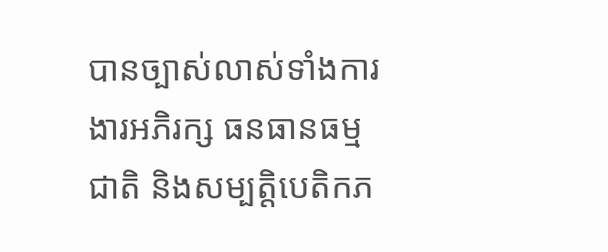បានច្បាស់លាស់ទាំងការងារអភិរក្ស ធនធានធម្មជាតិ និងសម្បត្តិបេតិកភ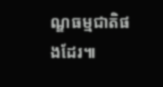ណ្ឌធម្មជាតិផងដែរ៕